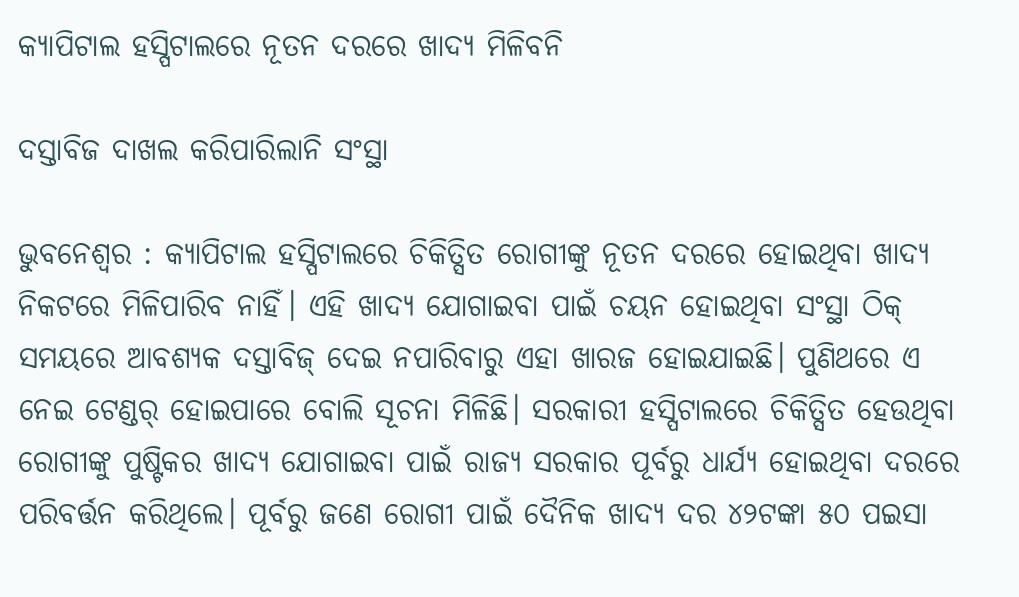କ୍ୟାପିଟାଲ ହସ୍ପିଟାଲରେ ନୂତନ ଦରରେ ଖାଦ୍ୟ ମିଳିବନି

ଦସ୍ତାବିଜ ଦାଖଲ କରିପାରିଲାନି ସଂସ୍ଥା

ଭୁବନେଶ୍ବର : କ୍ୟାପିଟାଲ ହସ୍ପିଟାଲରେ ଚିକିତ୍ସିତ ରୋଗୀଙ୍କୁ ନୂତନ ଦରରେ ହୋଇଥିବା ଖାଦ୍ୟ ନିକଟରେ ମିଳିପାରିବ ନାହିଁ। ଏହି ଖାଦ୍ୟ ଯୋଗାଇବା ପାଇଁ ଚୟନ ହୋଇଥିବା ସଂସ୍ଥା ଠିକ୍ ସମୟରେ ଆବଶ୍ୟକ ଦସ୍ତାବିଜ୍ ଦେଇ ନପାରିବାରୁ ଏହା ଖାରଜ ହୋଇଯାଇଛି। ପୁଣିଥରେ ଏ ନେଇ ଟେଣ୍ଡର୍‌ ହୋଇପାରେ ବୋଲି ସୂଚନା ମିଳିଛି। ସରକାରୀ ହସ୍ପିଟାଲରେ ଚିକିତ୍ସିତ ହେଉଥିବା ରୋଗୀଙ୍କୁ ପୁଷ୍ଟିକର ଖାଦ୍ୟ ଯୋଗାଇବା ପାଇଁ ରାଜ୍ୟ ସରକାର ପୂର୍ବରୁ ଧାର୍ଯ୍ୟ ହୋଇଥିବା ଦରରେ ପରିବର୍ତ୍ତନ କରିଥିଲେ। ପୂର୍ବରୁ ଜଣେ ରୋଗୀ ପାଇଁ ଦୈନିକ ଖାଦ୍ୟ ଦର ୪୨ଟଙ୍କା ୫୦ ପଇସା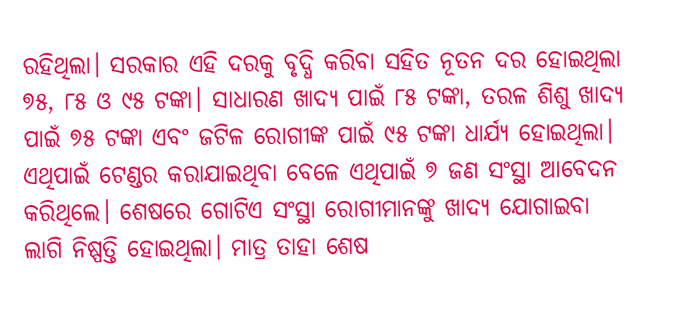ରହିଥିଲା। ସରକାର ଏହି ଦରକୁ ବୃଦ୍ଧି କରିବା ସହିତ ନୂତନ ଦର ହୋଇଥିଲା ୭୫, ୮୫ ଓ ୯୫ ଟଙ୍କା। ସାଧାରଣ ଖାଦ୍ୟ ପାଇଁ ୮୫ ଟଙ୍କା, ତରଳ ଶିଶୁ ଖାଦ୍ୟ ପାଇଁ ୭୫ ଟଙ୍କା ଏବଂ ଜଟିଳ ରୋଗୀଙ୍କ ପାଇଁ ୯୫ ଟଙ୍କା ଧାର୍ଯ୍ୟ ହୋଇଥିଲା। ଏଥିପାଇଁ ଟେଣ୍ଡର କରାଯାଇଥିବା ବେଳେ ଏଥିପାଇଁ ୭ ଜଣ ସଂସ୍ଥା ଆବେଦନ କରିଥିଲେ। ଶେଷରେ ଗୋଟିଏ ସଂସ୍ଥା ରୋଗୀମାନଙ୍କୁ ଖାଦ୍ୟ ଯୋଗାଇବା ଲାଗି ନିଷ୍ପତ୍ତି ହୋଇଥିଲା। ମାତ୍ର ତାହା ଶେଷ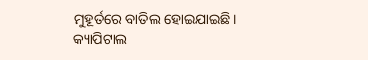ମୁହୂର୍ତ‌ରେ ବାତିଲ ହୋଇଯାଇଛି। କ୍ୟାପିଟାଲ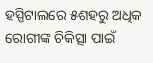ହସ୍ପିଟାଲରେ ୫ଶହରୁ ଅଧିକ ରୋଗୀଙ୍କ ଚିକିତ୍ସା ପାଇଁ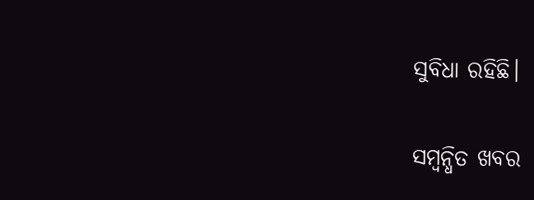ସୁବିଧା ରହିଛି।

ସମ୍ବନ୍ଧିତ ଖବର